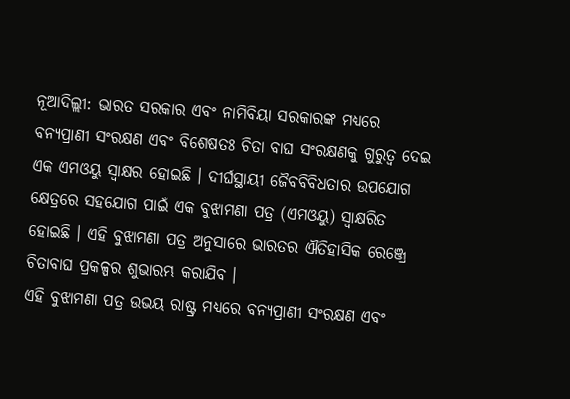ନୂଆଦିଲ୍ଲୀ: ଭାରତ ସରକାର ଏବଂ ନାମିବିୟା ସରକାରଙ୍କ ମଧ୍ୟରେ ବନ୍ୟପ୍ରାଣୀ ସଂରକ୍ଷଣ ଏବଂ ବିଶେଷତଃ ଚିତା ବାଘ ସଂରକ୍ଷଣକୁ ଗୁରୁତ୍ୱ ଦେଇ ଏକ ଏମଓୟୁ ସ୍ୱାକ୍ଷର ହୋଇଛି । ଦୀର୍ଘସ୍ଥାୟୀ ଜୈବବିବିଧତାର ଉପଯୋଗ କ୍ଷେତ୍ରରେ ସହଯୋଗ ପାଇଁ ଏକ ବୁଝାମଣା ପତ୍ର (ଏମଓୟୁ) ସ୍ୱାକ୍ଷରିତ ହୋଇଛି । ଏହି ବୁଝାମଣା ପତ୍ର ଅନୁସାରେ ଭାରତର ଐତିହାସିକ ରେଞ୍ଜ୍ରେ ଚିତାବାଘ ପ୍ରକଳ୍ପର ଶୁଭାରମ୍ଭ କରାଯିବ ।
ଏହି ବୁଝାମଣା ପତ୍ର ଉଭୟ ରାଷ୍ଟ୍ର ମଧ୍ୟରେ ବନ୍ୟପ୍ରାଣୀ ସଂରକ୍ଷଣ ଏବଂ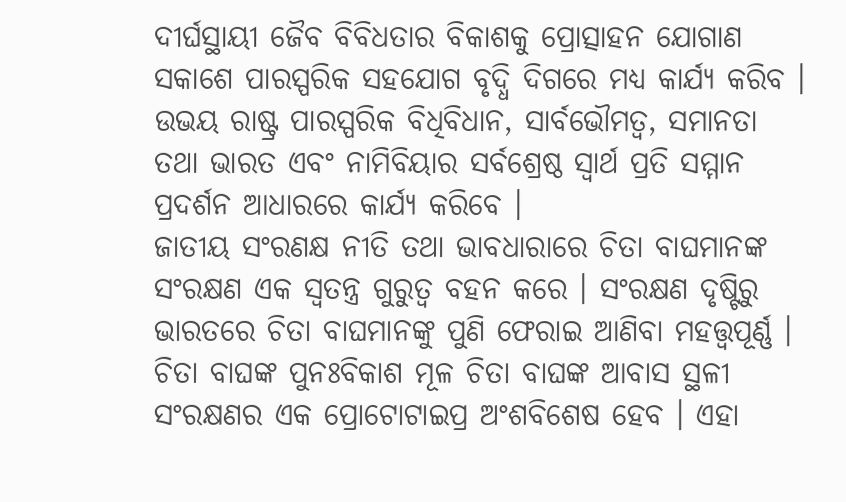ଦୀର୍ଘସ୍ଥାୟୀ ଜୈବ ବିବିଧତାର ବିକାଶକୁ ପ୍ରୋତ୍ସାହନ ଯୋଗାଣ ସକାଶେ ପାରସ୍ପରିକ ସହଯୋଗ ବୃଦ୍ଧି ଦିଗରେ ମଧ୍ୟ କାର୍ଯ୍ୟ କରିବ । ଉଭୟ ରାଷ୍ଟ୍ର ପାରସ୍ପରିକ ବିଧିବିଧାନ, ସାର୍ବଭୌମତ୍ୱ, ସମାନତା ତଥା ଭାରତ ଏବଂ ନାମିବିୟାର ସର୍ବଶ୍ରେଷ୍ଠ ସ୍ୱାର୍ଥ ପ୍ରତି ସମ୍ମାନ ପ୍ରଦର୍ଶନ ଆଧାରରେ କାର୍ଯ୍ୟ କରିବେ ।
ଜାତୀୟ ସଂରଣକ୍ଷ ନୀତି ତଥା ଭାବଧାରାରେ ଚିତା ବାଘମାନଙ୍କ ସଂରକ୍ଷଣ ଏକ ସ୍ୱତନ୍ତ୍ର ଗୁରୁତ୍ୱ ବହନ କରେ । ସଂରକ୍ଷଣ ଦୃଷ୍ଟିରୁ ଭାରତରେ ଚିତା ବାଘମାନଙ୍କୁ ପୁଣି ଫେରାଇ ଆଣିବା ମହତ୍ତ୍ୱପୂର୍ଣ୍ଣ । ଚିତା ବାଘଙ୍କ ପୁନଃବିକାଶ ମୂଳ ଚିତା ବାଘଙ୍କ ଆବାସ ସ୍ଥଳୀ ସଂରକ୍ଷଣର ଏକ ପ୍ରୋଟୋଟାଇପ୍ର ଅଂଶବିଶେଷ ହେବ । ଏହା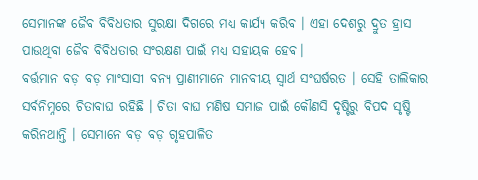ସେମାନଙ୍କ ଜୈବ ବିବିଧତାର ସୁରକ୍ଷା ଦିଗରେ ମଧ୍ୟ କାର୍ଯ୍ୟ କରିବ । ଏହା ଦେଶରୁ ଦ୍ରୁତ ହ୍ରାସ ପାଉଥିବା ଜୈବ ବିବିଧତାର ସଂରକ୍ଷଣ ପାଇଁ ମଧ୍ୟ ସହାୟକ ହେବ।
ବର୍ତ୍ତମାନ ବଡ଼ ବଡ଼ ମାଂସାସୀ ବନ୍ୟ ପ୍ରାଣୀମାନେ ମାନବୀୟ ସ୍ୱାର୍ଥ ସଂଘର୍ଷରତ । ସେହି ତାଲିକାର ସର୍ବନିମ୍ନରେ ଚିତାବାଘ ରହିଛି । ଚିତା ବାଘ ମଣିଷ ସମାଜ ପାଇଁ କୌଣସି ଦୃଷ୍ଟିରୁ ବିପଦ ସୃଷ୍ଟି କରିନଥାନ୍ତି । ସେମାନେ ବଡ଼ ବଡ଼ ଗୃହପାଳିତ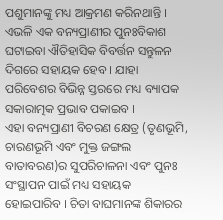ପଶୁମାନଙ୍କୁ ମଧ୍ୟ ଆକ୍ରମଣ କରିନଥାନ୍ତି । ଏଭଳି ଏକ ବନ୍ୟପ୍ରାଣୀର ପୁନଃବିକାଶ ଘଟାଇବା ଐତିହାସିକ ବିବର୍ତ୍ତନ ସନ୍ତୁଳନ ଦିଗରେ ସହାୟକ ହେବ । ଯାହା ପରିବେଶର ବିଭିନ୍ନ ସ୍ତରରେ ମଧ୍ୟ ବ୍ୟାପକ ସକାରାତ୍ମକ ପ୍ରଭାବ ପକାଇବ ।
ଏହା ବନ୍ୟପ୍ରାଣୀ ବିଚରଣ କ୍ଷେତ୍ର (ତୃଣଭୂମି, ଚାରଣଭୂମି ଏବଂ ମୁକ୍ତ ଜଙ୍ଗଲ ବାତାବରଣ)ର ସୁପରିଚାଳନା ଏବଂ ପୁନଃ ସଂସ୍ଥାପନ ପାଇଁ ମଧ୍ୟ ସହାୟକ ହୋଇପାରିବ । ଚିତା ବାଘମାନଙ୍କ ଶିକାରର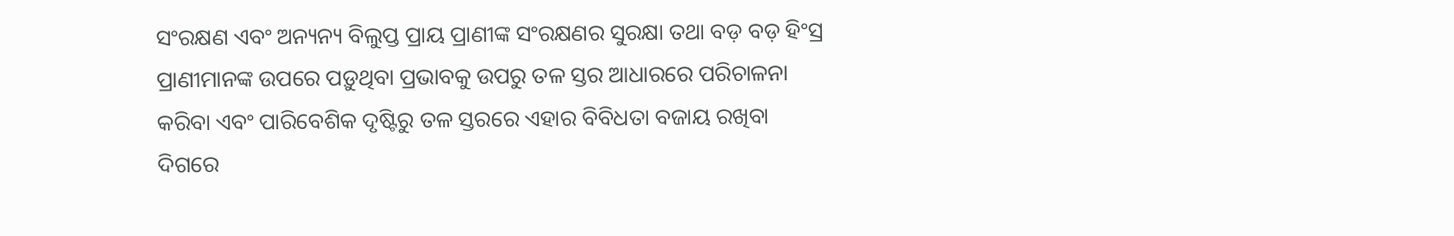ସଂରକ୍ଷଣ ଏବଂ ଅନ୍ୟନ୍ୟ ବିଲୁପ୍ତ ପ୍ରାୟ ପ୍ରାଣୀଙ୍କ ସଂରକ୍ଷଣର ସୁରକ୍ଷା ତଥା ବଡ଼ ବଡ଼ ହିଂସ୍ର ପ୍ରାଣୀମାନଙ୍କ ଉପରେ ପଡ଼ୁଥିବା ପ୍ରଭାବକୁ ଉପରୁ ତଳ ସ୍ତର ଆଧାରରେ ପରିଚାଳନା କରିବା ଏବଂ ପାରିବେଶିକ ଦୃଷ୍ଟିରୁ ତଳ ସ୍ତରରେ ଏହାର ବିବିଧତା ବଜାୟ ରଖିବା ଦିଗରେ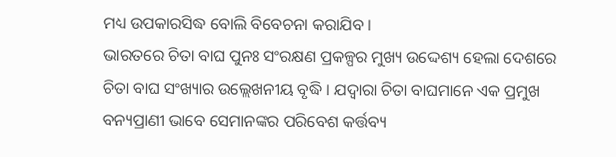ମଧ୍ୟ ଉପକାରସିଦ୍ଧ ବୋଲି ବିବେଚନା କରାଯିବ ।
ଭାରତରେ ଚିତା ବାଘ ପୁନଃ ସଂରକ୍ଷଣ ପ୍ରକଳ୍ପର ମୁଖ୍ୟ ଉଦ୍ଦେଶ୍ୟ ହେଲା ଦେଶରେ ଚିତା ବାଘ ସଂଖ୍ୟାର ଉଲ୍ଲେଖନୀୟ ବୃଦ୍ଧି । ଯଦ୍ୱାରା ଚିତା ବାଘମାନେ ଏକ ପ୍ରମୁଖ ବନ୍ୟପ୍ରାଣୀ ଭାବେ ସେମାନଙ୍କର ପରିବେଶ କର୍ତ୍ତବ୍ୟ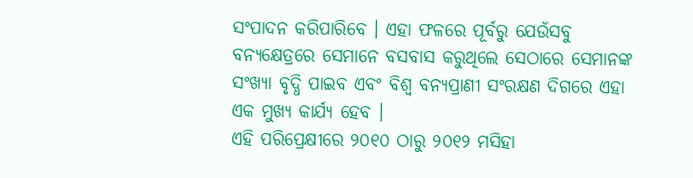ସଂପାଦନ କରିପାରିବେ । ଏହା ଫଳରେ ପୂର୍ବରୁ ଯେଉଁସବୁ ବନ୍ୟକ୍ଷେତ୍ରରେ ସେମାନେ ବସବାସ କରୁଥିଲେ ସେଠାରେ ସେମାନଙ୍କ ସଂଖ୍ୟା ବୃଦ୍ଧି ପାଇବ ଏବଂ ବିଶ୍ୱ ବନ୍ୟପ୍ରାଣୀ ସଂରକ୍ଷଣ ଦିଗରେ ଏହା ଏକ ମୁଖ୍ୟ କାର୍ଯ୍ୟ ହେବ ।
ଏହି ପରିପ୍ରେକ୍ଷୀରେ ୨୦୧୦ ଠାରୁ ୨୦୧୨ ମସିହା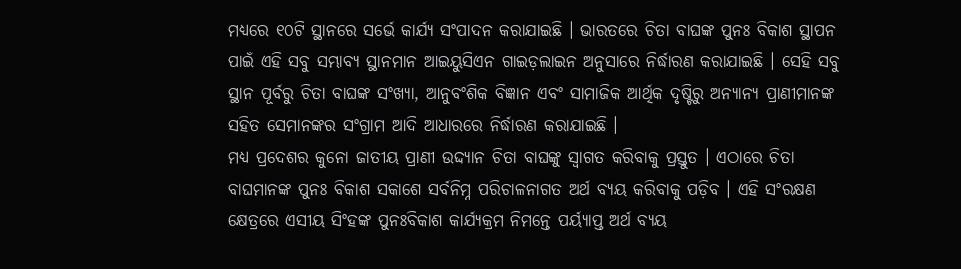ମଧ୍ୟରେ ୧୦ଟି ସ୍ଥାନରେ ସର୍ଭେ କାର୍ଯ୍ୟ ସଂପାଦନ କରାଯାଇଛି । ଭାରତରେ ଚିତା ବାଘଙ୍କ ପୁନଃ ବିକାଶ ସ୍ଥାପନ ପାଇଁ ଏହି ସବୁ ସମ୍ଭାବ୍ୟ ସ୍ଥାନମାନ ଆଇୟୁସିଏନ ଗାଇଡ଼ଲାଇନ ଅନୁସାରେ ନିର୍ଦ୍ଧାରଣ କରାଯାଇଛି । ସେହି ସବୁ ସ୍ଥାନ ପୂର୍ବରୁ ଚିତା ବାଘଙ୍କ ସଂଖ୍ୟା, ଆନୁବଂଶିକ ବିଜ୍ଞାନ ଏବଂ ସାମାଜିକ ଆର୍ଥିକ ଦୃଷ୍ଟିରୁ ଅନ୍ୟାନ୍ୟ ପ୍ରାଣୀମାନଙ୍କ ସହିତ ସେମାନଙ୍କର ସଂଗ୍ରାମ ଆଦି ଆଧାରରେ ନିର୍ଦ୍ଧାରଣ କରାଯାଇଛି ।
ମଧ୍ୟ ପ୍ରଦେଶର କୁନୋ ଜାତୀୟ ପ୍ରାଣୀ ଉଦ୍ଦ୍ୟାନ ଚିତା ବାଘଙ୍କୁ ସ୍ୱାଗତ କରିବାକୁ ପ୍ରସ୍ତୁତ । ଏଠାରେ ଚିତା ବାଘମାନଙ୍କ ପୁନଃ ବିକାଶ ସକାଶେ ସର୍ବନିମ୍ନ ପରିଚାଳନାଗତ ଅର୍ଥ ବ୍ୟୟ କରିବାକୁ ପଡ଼ିବ । ଏହି ସଂରକ୍ଷଣ କ୍ଷେତ୍ରରେ ଏସୀୟ ସିଂହଙ୍କ ପୁନଃବିକାଶ କାର୍ଯ୍ୟକ୍ରମ ନିମନ୍ତେ ପର୍ୟ୍ୟାପ୍ତ ଅର୍ଥ ବ୍ୟୟ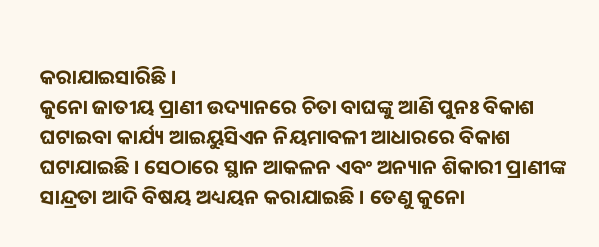କରାଯାଇସାରିଛି ।
କୁନୋ ଜାତୀୟ ପ୍ରାଣୀ ଉଦ୍ୟାନରେ ଚିତା ବାଘଙ୍କୁ ଆଣି ପୁନଃ ବିକାଶ ଘଟାଇବା କାର୍ଯ୍ୟ ଆଇୟୁସିଏନ ନିୟମାବଳୀ ଆଧାରରେ ବିକାଶ ଘଟାଯାଇଛି । ସେଠାରେ ସ୍ଥାନ ଆକଳନ ଏବଂ ଅନ୍ୟାନ ଶିକାରୀ ପ୍ରାଣୀଙ୍କ ସାନ୍ଦ୍ରତା ଆଦି ବିଷୟ ଅଧ୍ୟୟନ କରାଯାଇଛି । ତେଣୁ କୁନୋ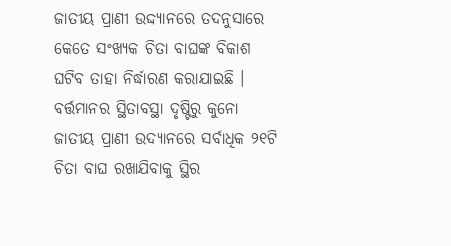ଜାତୀୟ ପ୍ରାଣୀ ଉଦ୍ଦ୍ୟାନରେ ତଦନୁସାରେ କେତେ ସଂଖ୍ୟକ ଚିତା ବାଘଙ୍କ ବିକାଶ ଘଟିବ ତାହା ନିର୍ଦ୍ଧାରଣ କରାଯାଇଛି ।
ବର୍ତ୍ତମାନର ସ୍ଥିତାବସ୍ଥା ଦୃଷ୍ଟିରୁ କୁନୋ ଜାତୀୟ ପ୍ରାଣୀ ଉଦ୍ୟାନରେ ସର୍ବାଧିକ ୨୧ଟି ଚିତା ବାଘ ରଖାଯିବାକୁ ସ୍ଥିର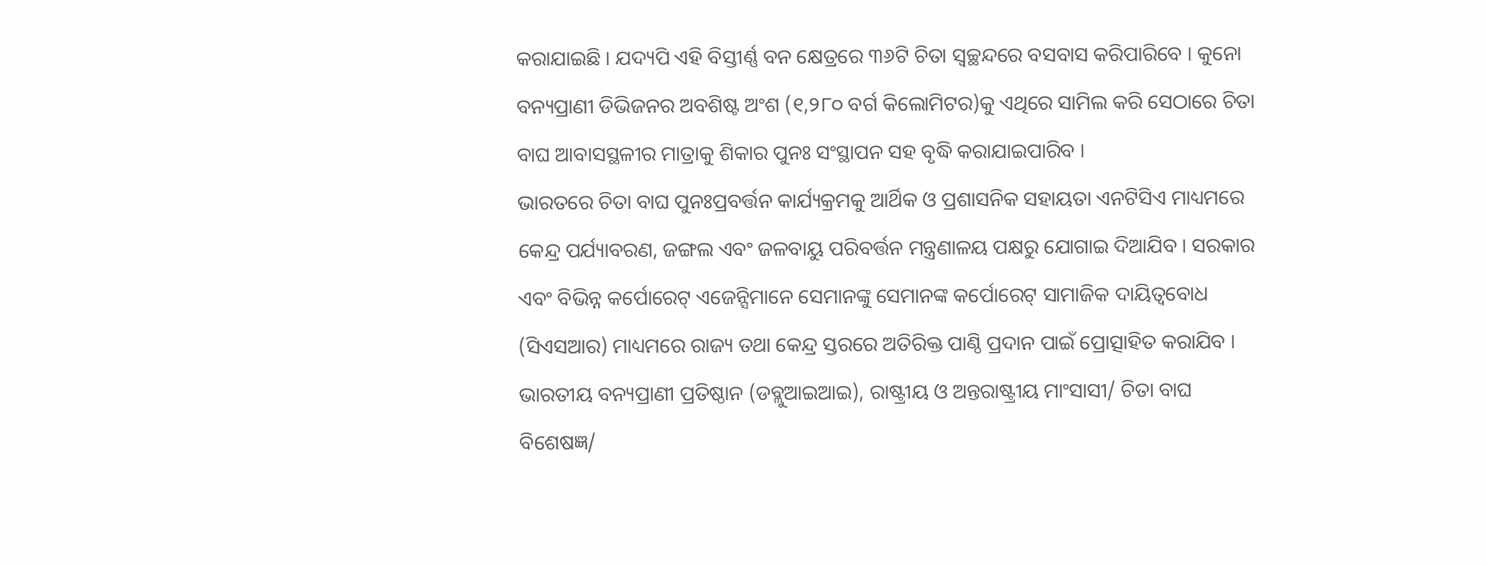କରାଯାଇଛି । ଯଦ୍ୟପି ଏହି ବିସ୍ତୀର୍ଣ୍ଣ ବନ କ୍ଷେତ୍ରରେ ୩୬ଟି ଚିତା ସ୍ୱଚ୍ଛନ୍ଦରେ ବସବାସ କରିପାରିବେ । କୁନୋ ବନ୍ୟପ୍ରାଣୀ ଡିଭିଜନର ଅବଶିଷ୍ଟ ଅଂଶ (୧,୨୮୦ ବର୍ଗ କିଲୋମିଟର)କୁ ଏଥିରେ ସାମିଲ କରି ସେଠାରେ ଚିତା ବାଘ ଆବାସସ୍ଥଳୀର ମାତ୍ରାକୁ ଶିକାର ପୁନଃ ସଂସ୍ଥାପନ ସହ ବୃଦ୍ଧି କରାଯାଇପାରିବ ।
ଭାରତରେ ଚିତା ବାଘ ପୁନଃପ୍ରବର୍ତ୍ତନ କାର୍ଯ୍ୟକ୍ରମକୁ ଆର୍ଥିକ ଓ ପ୍ରଶାସନିକ ସହାୟତା ଏନଟିସିଏ ମାଧ୍ୟମରେ କେନ୍ଦ୍ର ପର୍ଯ୍ୟାବରଣ, ଜଙ୍ଗଲ ଏବଂ ଜଳବାୟୁ ପରିବର୍ତ୍ତନ ମନ୍ତ୍ରଣାଳୟ ପକ୍ଷରୁ ଯୋଗାଇ ଦିଆଯିବ । ସରକାର ଏବଂ ବିଭିନ୍ନ କର୍ପୋରେଟ୍ ଏଜେନ୍ସିମାନେ ସେମାନଙ୍କୁ ସେମାନଙ୍କ କର୍ପୋରେଟ୍ ସାମାଜିକ ଦାୟିତ୍ୱବୋଧ (ସିଏସଆର) ମାଧ୍ୟମରେ ରାଜ୍ୟ ତଥା କେନ୍ଦ୍ର ସ୍ତରରେ ଅତିରିକ୍ତ ପାଣ୍ଠି ପ୍ରଦାନ ପାଇଁ ପ୍ରୋତ୍ସାହିତ କରାଯିବ ।
ଭାରତୀୟ ବନ୍ୟପ୍ରାଣୀ ପ୍ରତିଷ୍ଠାନ (ଡବ୍ଲୁଆଇଆଇ), ରାଷ୍ଟ୍ରୀୟ ଓ ଅନ୍ତରାଷ୍ଟ୍ରୀୟ ମାଂସାସୀ/ ଚିତା ବାଘ ବିଶେଷଜ୍ଞ/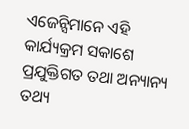ଏଜେନ୍ସିମାନେ ଏହି କାର୍ଯ୍ୟକ୍ରମ ସକାଶେ ପ୍ରଯୁକ୍ତିଗତ ତଥା ଅନ୍ୟାନ୍ୟ ତଥ୍ୟ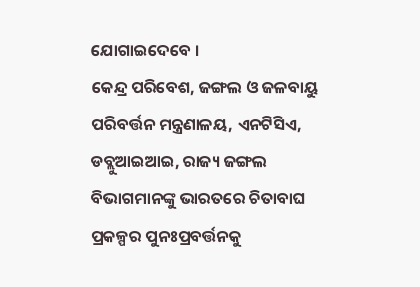ଯୋଗାଇଦେବେ ।
କେନ୍ଦ୍ର ପରିବେଶ, ଜଙ୍ଗଲ ଓ ଜଳବାୟୁ ପରିବର୍ତ୍ତନ ମନ୍ତ୍ରଣାଳୟ, ଏନଟିସିଏ, ଡବ୍ଲୁଆଇଆଇ, ରାଜ୍ୟ ଜଙ୍ଗଲ ବିଭାଗମାନଙ୍କୁ ଭାରତରେ ଚିତାବାଘ ପ୍ରକଳ୍ପର ପୁନଃପ୍ରବର୍ତ୍ତନକୁ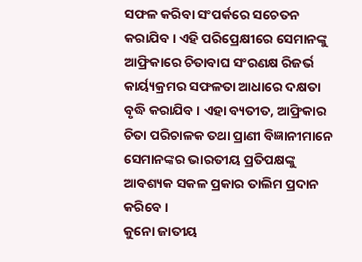ସଫଳ କରିବା ସଂପର୍କରେ ସଚେତନ କରାଯିବ । ଏହି ପରିପ୍ରେକ୍ଷୀରେ ସେମାନଙ୍କୁ ଆଫ୍ରିକାରେ ଚିତାବାଘ ସଂରଣକ୍ଷ ରିଜର୍ଭ କାର୍ୟ୍ୟକ୍ରମର ସଫଳତା ଆଧାରେ ଦକ୍ଷତା ବୃଦ୍ଧି କରାଯିବ । ଏହା ବ୍ୟତୀତ, ଆଫ୍ରିକାର ଚିତା ପରିଚାଳକ ତଥା ପ୍ରାଣୀ ବିଜ୍ଞାନୀମାନେ ସେମାନଙ୍କର ଭାରତୀୟ ପ୍ରତିପକ୍ଷଙ୍କୁ ଆବଶ୍ୟକ ସକଳ ପ୍ରକାର ତାଲିମ ପ୍ରଦାନ କରିବେ ।
କୁନୋ ଜାତୀୟ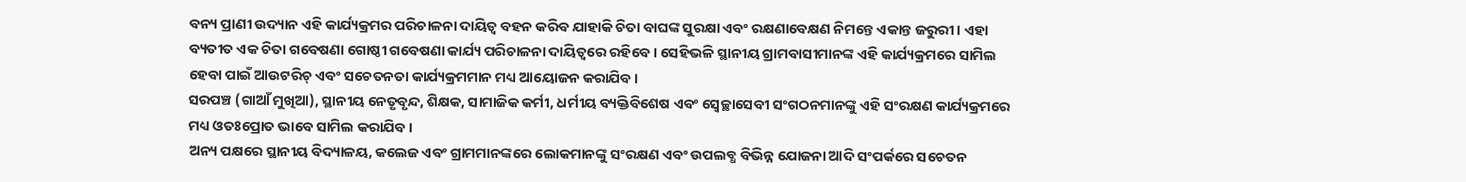ବନ୍ୟ ପ୍ରାଣୀ ଉଦ୍ୟାନ ଏହି କାର୍ଯ୍ୟକ୍ରମର ପରିଚାଳନା ଦାୟିତ୍ୱ ବହନ କରିବ ଯାହାକି ଚିତା ବାଘଙ୍କ ସୁରକ୍ଷା ଏବଂ ରକ୍ଷଣାବେକ୍ଷଣ ନିମନ୍ତେ ଏକାନ୍ତ ଜରୁରୀ । ଏହା ବ୍ୟତୀତ ଏକ ଚିତା ଗବେଷଣା ଗୋଷ୍ଠୀ ଗବେଷଣା କାର୍ଯ୍ୟ ପରିଚାଳନା ଦାୟିତ୍ୱରେ ରହିବେ । ସେହିଭଳି ସ୍ଥାନୀୟ ଗ୍ରାମବାସୀମାନଙ୍କ ଏହି କାର୍ଯ୍ୟକ୍ରମରେ ସାମିଲ ହେବା ପାଇଁ ଆଉଟରିଚ୍ ଏବଂ ସଚେତନତା କାର୍ଯ୍ୟକ୍ରମମାନ ମଧ୍ୟ ଆୟୋଜନ କରାଯିବ ।
ସରପଞ୍ଚ (ଗାଆଁ ମୁଖିଆ), ସ୍ଥାନୀୟ ନେତୃବୃନ୍ଦ, ଶିକ୍ଷକ, ସାମାଜିକ କର୍ମୀ, ଧର୍ମୀୟ ବ୍ୟକ୍ତିବିଶେଷ ଏବଂ ସ୍ୱେଚ୍ଛାସେବୀ ସଂଗଠନମାନଙ୍କୁ ଏହି ସଂରକ୍ଷଣ କାର୍ଯ୍ୟକ୍ରମରେ ମଧ୍ୟ ଓତଃପ୍ରୋତ ଭାବେ ସାମିଲ କରାଯିବ ।
ଅନ୍ୟ ପକ୍ଷରେ ସ୍ଥାନୀୟ ବିଦ୍ୟାଳୟ, କଲେଜ ଏବଂ ଗ୍ରାମମାନଙ୍କରେ ଲୋକମାନଙ୍କୁ ସଂରକ୍ଷଣ ଏବଂ ଉପଲବ୍ଧ ବିଭିନ୍ନ ଯୋଜନା ଆଦି ସଂପର୍କରେ ସଚେତନ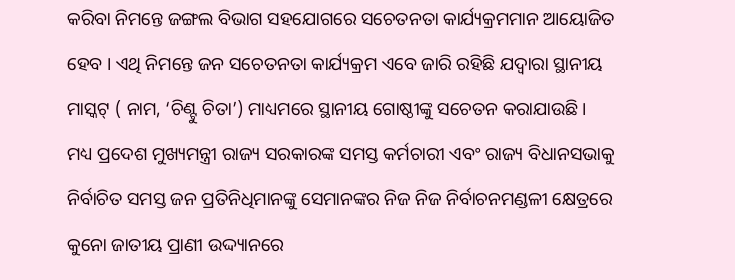କରିବା ନିମନ୍ତେ ଜଙ୍ଗଲ ବିଭାଗ ସହଯୋଗରେ ସଚେତନତା କାର୍ଯ୍ୟକ୍ରମମାନ ଆୟୋଜିତ ହେବ । ଏଥି ନିମନ୍ତେ ଜନ ସଚେତନତା କାର୍ଯ୍ୟକ୍ରମ ଏବେ ଜାରି ରହିଛି ଯଦ୍ୱାରା ସ୍ଥାନୀୟ ମାସ୍କଟ୍ ( ନାମ, ‘ଚିଣ୍ଟୁ ଚିତା’) ମାଧ୍ୟମରେ ସ୍ଥାନୀୟ ଗୋଷ୍ଠୀଙ୍କୁ ସଚେତନ କରାଯାଉଛି ।
ମଧ୍ୟ ପ୍ରଦେଶ ମୁଖ୍ୟମନ୍ତ୍ରୀ ରାଜ୍ୟ ସରକାରଙ୍କ ସମସ୍ତ କର୍ମଚାରୀ ଏବଂ ରାଜ୍ୟ ବିଧାନସଭାକୁ ନିର୍ବାଚିତ ସମସ୍ତ ଜନ ପ୍ରତିନିଧିମାନଙ୍କୁ ସେମାନଙ୍କର ନିଜ ନିଜ ନିର୍ବାଚନମଣ୍ଡଳୀ କ୍ଷେତ୍ରରେ କୁନୋ ଜାତୀୟ ପ୍ରାଣୀ ଉଦ୍ଦ୍ୟାନରେ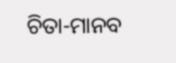ଚିତା-ମାନବ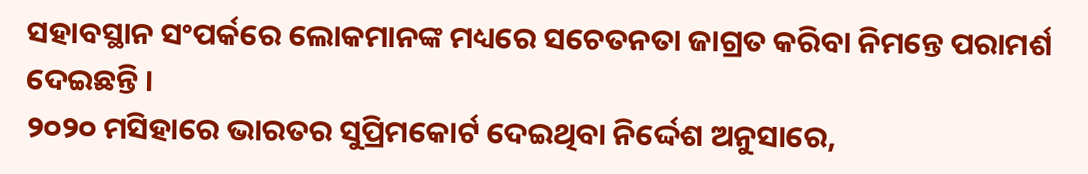ସହାବସ୍ଥାନ ସଂପର୍କରେ ଲୋକମାନଙ୍କ ମଧ୍ୟରେ ସଚେତନତା ଜାଗ୍ରତ କରିବା ନିମନ୍ତେ ପରାମର୍ଶ ଦେଇଛନ୍ତି ।
୨୦୨୦ ମସିହାରେ ଭାରତର ସୁପ୍ରିମକୋର୍ଟ ଦେଇଥିବା ନିର୍ଦ୍ଦେଶ ଅନୁସାରେ,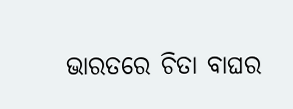ଭାରତରେ ଚିତା ବାଘର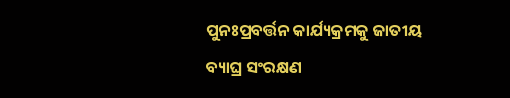ପୁନଃପ୍ରବର୍ତ୍ତନ କାର୍ଯ୍ୟକ୍ରମକୁ ଜାତୀୟ ବ୍ୟାଘ୍ର ସଂରକ୍ଷଣ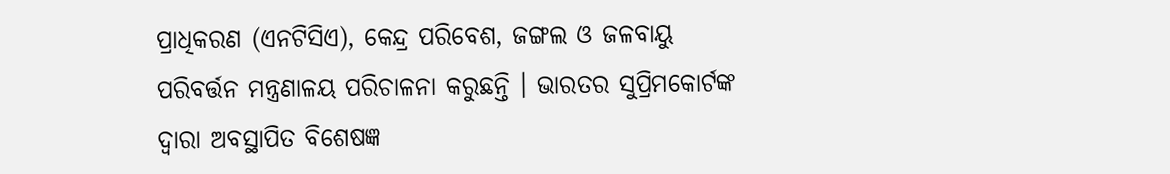ପ୍ରାଧିକରଣ (ଏନଟିସିଏ), କେନ୍ଦ୍ର ପରିବେଶ, ଜଙ୍ଗଲ ଓ ଜଳବାୟୁ ପରିବର୍ତ୍ତନ ମନ୍ତ୍ରଣାଳୟ ପରିଚାଳନା କରୁଛନ୍ତି । ଭାରତର ସୁପ୍ରିମକୋର୍ଟଙ୍କ ଦ୍ୱାରା ଅବସ୍ଥାପିତ ବିଶେଷଜ୍ଞ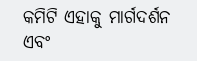କମିଟି ଏହାକୁ ମାର୍ଗଦର୍ଶନ ଏବଂ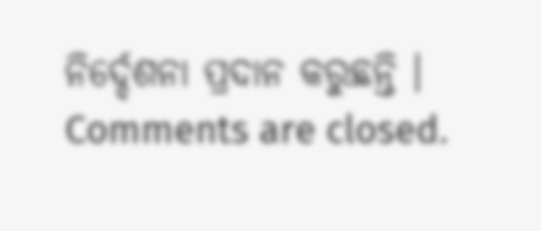ନିର୍ଦ୍ଦେଶନା ପ୍ରଦାନ କରୁଛନ୍ତି ।
Comments are closed.